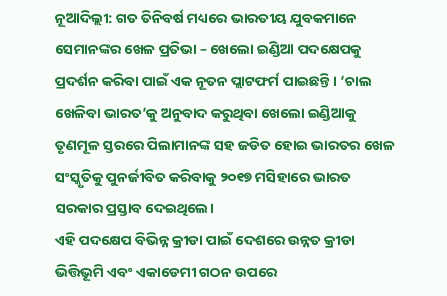ନୂଆଦିଲ୍ଲୀ: ଗତ ତିନିବର୍ଷ ମଧ୍ୟରେ ଭାରତୀୟ ଯୁବକମାନେ ସେମାନଙ୍କର ଖେଳ ପ୍ରତିଭା – ଖେଲୋ ଇଣ୍ଡିଆ ପଦକ୍ଷେପକୁ ପ୍ରଦର୍ଶନ କରିବା ପାଇଁ ଏକ ନୂତନ ପ୍ଲାଟଫର୍ମ ପାଇଛନ୍ତି । ‘ଚାଲ ଖେଳିବା ଭାରତ’କୁ ଅନୁବାଦ କରୁଥିବା ଖେଲୋ ଇଣ୍ଡିଆକୁ ତୃଣମୂଳ ସ୍ତରରେ ପିଲାମାନଙ୍କ ସହ ଜଡିତ ହୋଇ ଭାରତର ଖେଳ ସଂସ୍କୃତିକୁ ପୁନର୍ଜୀବିତ କରିବାକୁ ୨୦୧୭ ମସିହାରେ ଭାରତ ସରକାର ପ୍ରସ୍ତାବ ଦେଇଥିଲେ।
ଏହି ପଦକ୍ଷେପ ବିଭିନ୍ନ କ୍ରୀଡା ପାଇଁ ଦେଶରେ ଉନ୍ନତ କ୍ରୀଡା ଭିତ୍ତିଭୂମି ଏବଂ ଏକାଡେମୀ ଗଠନ ଉପରେ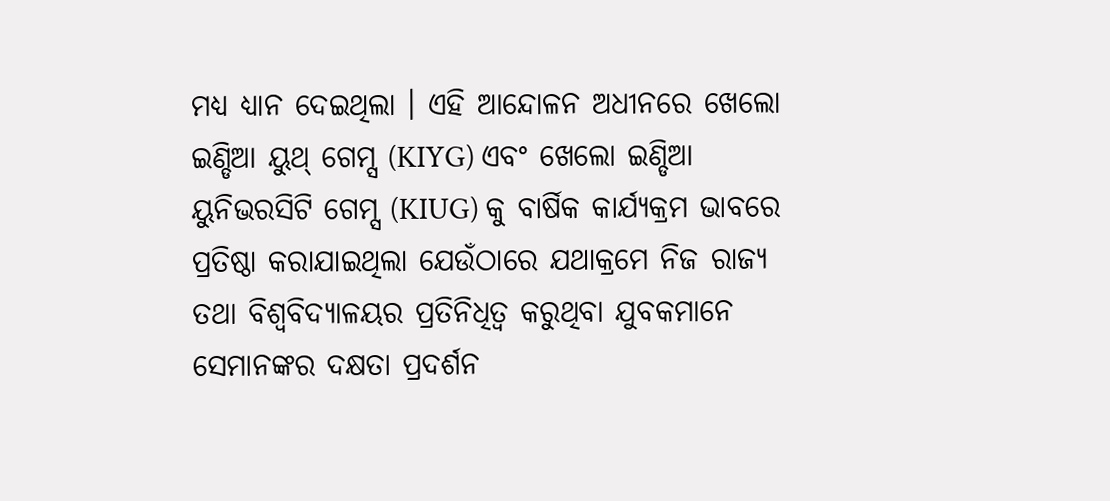ମଧ୍ୟ ଧ୍ୟାନ ଦେଇଥିଲା । ଏହି ଆନ୍ଦୋଳନ ଅଧୀନରେ ଖେଲୋ ଇଣ୍ଡିଆ ୟୁଥ୍ ଗେମ୍ସ (KIYG) ଏବଂ ଖେଲୋ ଇଣ୍ଡିଆ ୟୁନିଭରସିଟି ଗେମ୍ସ (KIUG) କୁ ବାର୍ଷିକ କାର୍ଯ୍ୟକ୍ରମ ଭାବରେ ପ୍ରତିଷ୍ଠା କରାଯାଇଥିଲା ଯେଉଁଠାରେ ଯଥାକ୍ରମେ ନିଜ ରାଜ୍ୟ ତଥା ବିଶ୍ୱବିଦ୍ୟାଳୟର ପ୍ରତିନିଧିତ୍ୱ କରୁଥିବା ଯୁବକମାନେ ସେମାନଙ୍କର ଦକ୍ଷତା ପ୍ରଦର୍ଶନ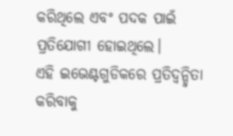କରିଥିଲେ ଏବଂ ପଦକ ପାଇଁ ପ୍ରତିଯୋଗୀ ହୋଇଥିଲେ।
ଏହି ଇଭେଣ୍ଟଗୁଡିକରେ ପ୍ରତିଦ୍ୱନ୍ଦ୍ୱିତା କରିବାକୁ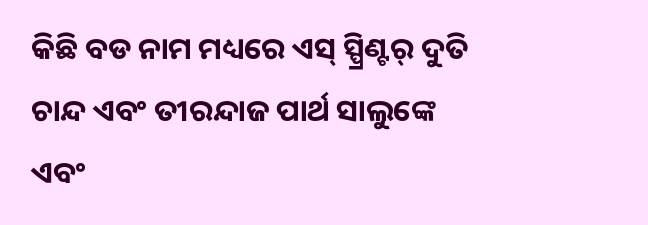କିଛି ବଡ ନାମ ମଧ୍ୟରେ ଏସ୍ ସ୍ପ୍ରିଣ୍ଟର୍ ଦୁତି ଚାନ୍ଦ ଏବଂ ତୀରନ୍ଦାଜ ପାର୍ଥ ସାଲୁଙ୍କେ ଏବଂ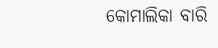କୋମାଲିକା ବାରି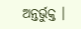ଅନ୍ତର୍ଭୁକ୍ତ ।